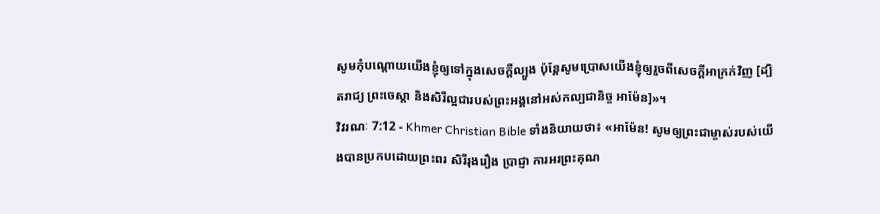សូមកុំបណ្ដោយយើងខ្ញុំឲ្យទៅក្នុងសេចក្ដីល្បួង ប៉ុន្ដែសូមប្រោសយើងខ្ញុំឲ្យរួចពីសេចក្ដីអាក្រក់វិញ [ដ្បិតរាជ្យ ព្រះចេស្ដា និងសិរីល្អជារបស់ព្រះអង្គនៅអស់កល្បជានិច្ច អាម៉ែន]»។
វិវរណៈ 7:12 - Khmer Christian Bible ទាំងនិយាយថា៖ «អាម៉ែន! សូមឲ្យព្រះជាម្ចាស់របស់យើងបានប្រកបដោយព្រះពរ សិរីរុងរឿង ប្រាជ្ញា ការអរព្រះគុណ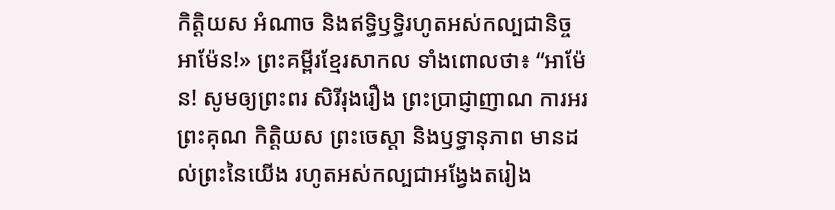កិត្ដិយស អំណាច និងឥទ្ធិឫទ្ធិរហូតអស់កល្បជានិច្ច អាម៉ែន!» ព្រះគម្ពីរខ្មែរសាកល ទាំងពោលថា៖ “អាម៉ែន! សូមឲ្យព្រះពរ សិរីរុងរឿង ព្រះប្រាជ្ញាញាណ ការអរព្រះគុណ កិត្តិយស ព្រះចេស្ដា និងឫទ្ធានុភាព មានដល់ព្រះនៃយើង រហូតអស់កល្បជាអង្វែងតរៀង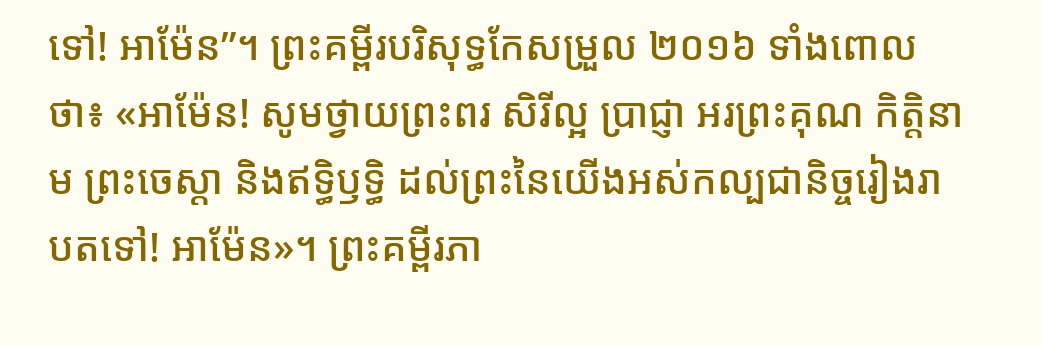ទៅ! អាម៉ែន”។ ព្រះគម្ពីរបរិសុទ្ធកែសម្រួល ២០១៦ ទាំងពោលថា៖ «អាម៉ែន! សូមថ្វាយព្រះពរ សិរីល្អ ប្រាជ្ញា អរព្រះគុណ កិត្តិនាម ព្រះចេស្តា និងឥទ្ធិឫទ្ធិ ដល់ព្រះនៃយើងអស់កល្បជានិច្ចរៀងរាបតទៅ! អាម៉ែន»។ ព្រះគម្ពីរភា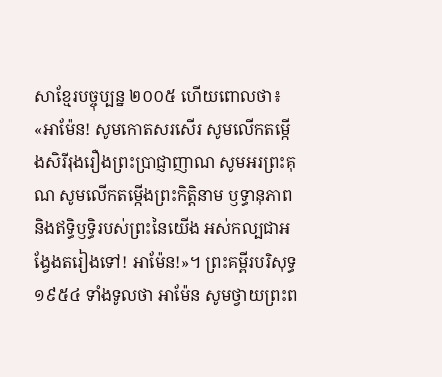សាខ្មែរបច្ចុប្បន្ន ២០០៥ ហើយពោលថា៖ «អាម៉ែន! សូមកោតសរសើរ សូមលើកតម្កើងសិរីរុងរឿងព្រះប្រាជ្ញាញាណ សូមអរព្រះគុណ សូមលើកតម្កើងព្រះកិត្តិនាម ឫទ្ធានុភាព និងឥទ្ធិឫទ្ធិរបស់ព្រះនៃយើង អស់កល្បជាអង្វែងតរៀងទៅ! អាម៉ែន!»។ ព្រះគម្ពីរបរិសុទ្ធ ១៩៥៤ ទាំងទូលថា អាម៉ែន សូមថ្វាយព្រះព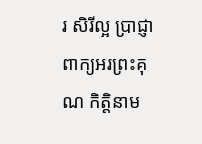រ សិរីល្អ ប្រាជ្ញា ពាក្យអរព្រះគុណ កិត្តិនាម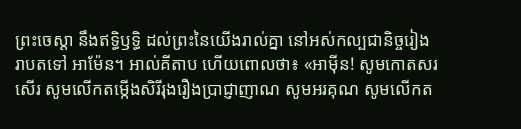ព្រះចេស្តា នឹងឥទ្ធិឫទ្ធិ ដល់ព្រះនៃយើងរាល់គ្នា នៅអស់កល្បជានិច្ចរៀងរាបតទៅ អាម៉ែន។ អាល់គីតាប ហើយពោលថា៖ «អាម៉ីន! សូមកោតសរសើរ សូមលើកតម្កើងសិរីរុងរឿងប្រាជ្ញាញាណ សូមអរគុណ សូមលើកត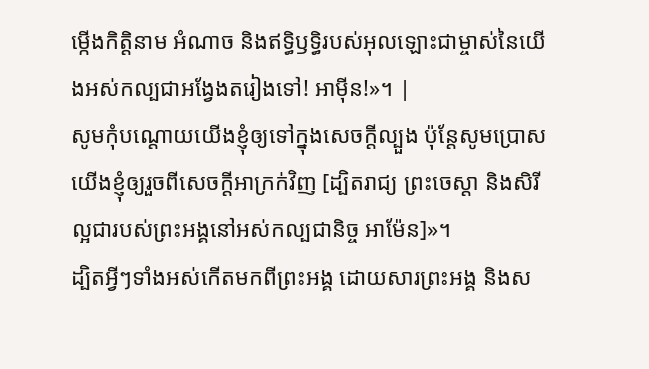ម្កើងកិត្ដិនាម អំណាច និងឥទ្ធិឫទ្ធិរបស់អុលឡោះជាម្ចាស់នៃយើងអស់កល្បជាអង្វែងតរៀងទៅ! អាម៉ីន!»។ |
សូមកុំបណ្ដោយយើងខ្ញុំឲ្យទៅក្នុងសេចក្ដីល្បួង ប៉ុន្ដែសូមប្រោសយើងខ្ញុំឲ្យរួចពីសេចក្ដីអាក្រក់វិញ [ដ្បិតរាជ្យ ព្រះចេស្ដា និងសិរីល្អជារបស់ព្រះអង្គនៅអស់កល្បជានិច្ច អាម៉ែន]»។
ដ្បិតអ្វីៗទាំងអស់កើតមកពីព្រះអង្គ ដោយសារព្រះអង្គ និងស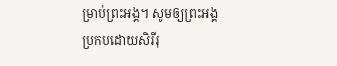ម្រាប់ព្រះអង្គ។ សូមឲ្យព្រះអង្គប្រកបដោយសិរីរុ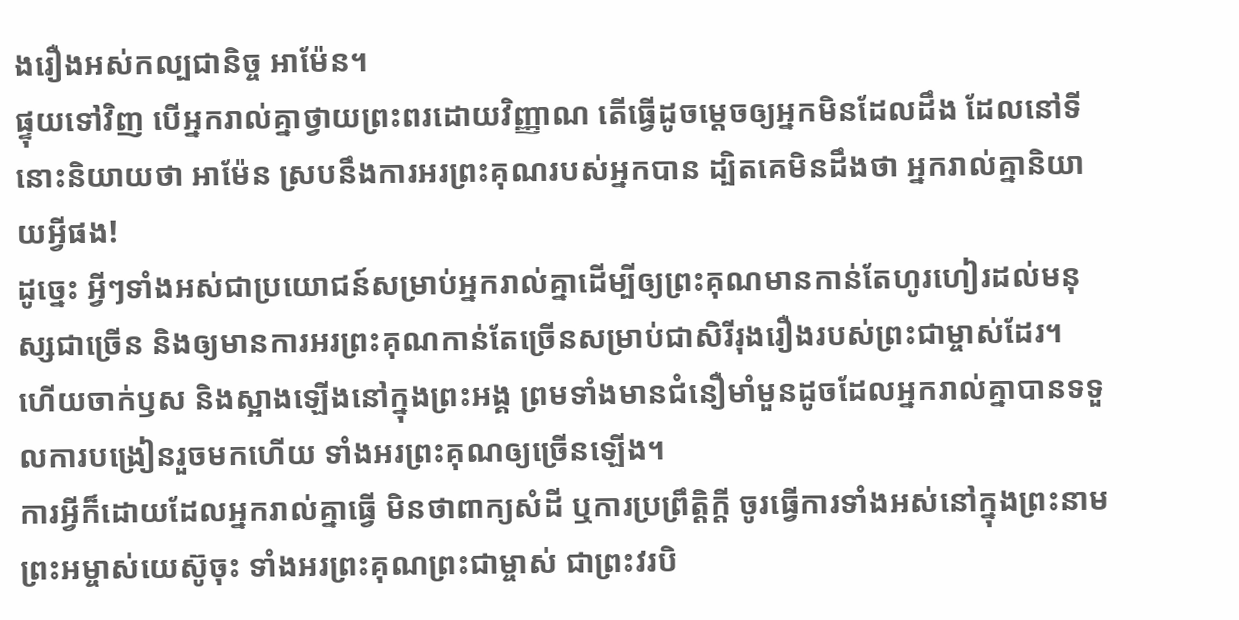ងរឿងអស់កល្បជានិច្ច អាម៉ែន។
ផ្ទុយទៅវិញ បើអ្នករាល់គ្នាថ្វាយព្រះពរដោយវិញ្ញាណ តើធ្វើដូចម្ដេចឲ្យអ្នកមិនដែលដឹង ដែលនៅទីនោះនិយាយថា អាម៉ែន ស្របនឹងការអរព្រះគុណរបស់អ្នកបាន ដ្បិតគេមិនដឹងថា អ្នករាល់គ្នានិយាយអ្វីផង!
ដូច្នេះ អ្វីៗទាំងអស់ជាប្រយោជន៍សម្រាប់អ្នករាល់គ្នាដើម្បីឲ្យព្រះគុណមានកាន់តែហូរហៀរដល់មនុស្សជាច្រើន និងឲ្យមានការអរព្រះគុណកាន់តែច្រើនសម្រាប់ជាសិរីរុងរឿងរបស់ព្រះជាម្ចាស់ដែរ។
ហើយចាក់ឫស និងស្អាងឡើងនៅក្នុងព្រះអង្គ ព្រមទាំងមានជំនឿមាំមួនដូចដែលអ្នករាល់គ្នាបានទទួលការបង្រៀនរួចមកហើយ ទាំងអរព្រះគុណឲ្យច្រើនឡើង។
ការអ្វីក៏ដោយដែលអ្នករាល់គ្នាធ្វើ មិនថាពាក្យសំដី ឬការប្រព្រឹត្ដិក្ដី ចូរធ្វើការទាំងអស់នៅក្នុងព្រះនាមព្រះអម្ចាស់យេស៊ូចុះ ទាំងអរព្រះគុណព្រះជាម្ចាស់ ជាព្រះវរបិ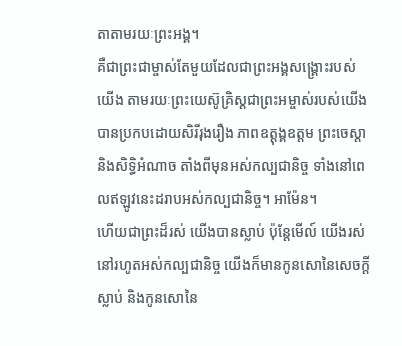តាតាមរយៈព្រះអង្គ។
គឺជាព្រះជាម្ចាស់តែមួយដែលជាព្រះអង្គសង្គ្រោះរបស់យើង តាមរយៈព្រះយេស៊ូគ្រិស្ដជាព្រះអម្ចាស់របស់យើង បានប្រកបដោយសិរីរុងរឿង ភាពឧត្ដុង្គឧត្ដម ព្រះចេស្ដា និងសិទ្ធិអំណាច តាំងពីមុនអស់កល្បជានិច្ច ទាំងនៅពេលឥឡូវនេះដរាបអស់កល្បជានិច្ច។ អាម៉ែន។
ហើយជាព្រះដ៏រស់ យើងបានស្លាប់ ប៉ុន្ដែមើល៍ យើងរស់នៅរហូតអស់កល្បជានិច្ច យើងក៏មានកូនសោនៃសេចក្ដីស្លាប់ និងកូនសោនៃ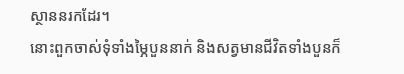ស្ថាននរកដែរ។
នោះពួកចាស់ទុំទាំងម្ភៃបួននាក់ និងសត្វមានជីវិតទាំងបួនក៏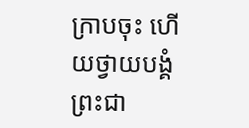ក្រាបចុះ ហើយថ្វាយបង្គំព្រះជា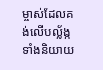ម្ចាស់ដែលគង់លើបល្ល័ង្ក ទាំងនិយាយ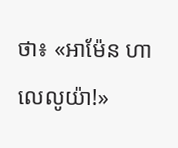ថា៖ «អាម៉ែន ហាលេលូយ៉ា!»